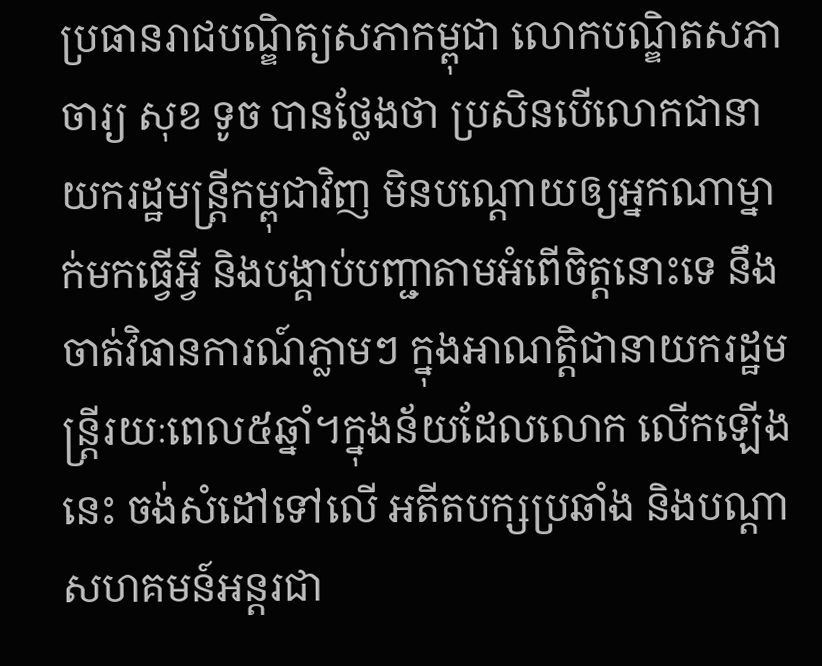ប្រធានរាជបណ្ឌិត្យសភាកម្ពុជា លោកបណ្ឌិតសភាចារ្យ សុខ ទូច បានថ្លែងថា ប្រសិនបើលោកជានាយករដ្ឋមន្រ្តីកម្ពុជាវិញ មិនបណ្តោយឲ្យអ្នកណាម្នាក់មកធ្វើអ្វី និងបង្គាប់បញ្ជាតាមអំពើចិត្តនោះទេ នឹងចាត់វិធានការណ៍ភ្លាមៗ ក្នុងអាណត្តិជានាយករដ្ឋមន្រ្តីរយៈពេល៥ឆ្នាំ។ក្នុងន័យដែលលោក លើកឡើងនេះ ចង់សំដៅទៅលើ អតីតបក្សប្រឆាំង និងបណ្តាសហគមន៍អន្តរជា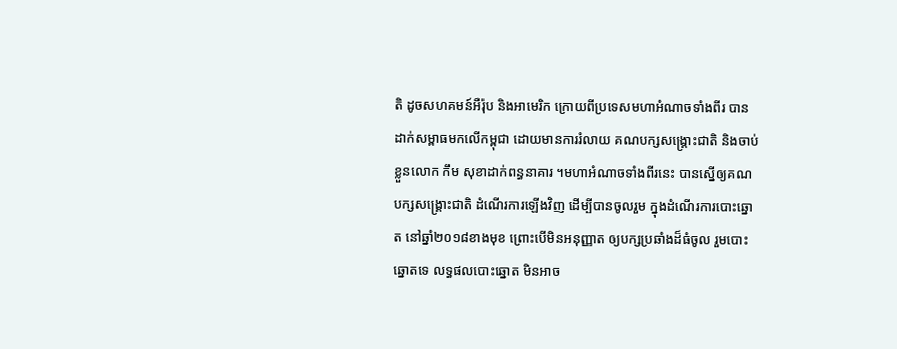តិ ដូចសហគមន៍អឺរ៉ុប និងអាមេរិក ក្រោយពីប្រទេសមហាអំណាចទាំងពីរ បានដាក់សម្ពាធមកលើកម្ពុជា ដោយមានការរំលាយ គណបក្សសង្រ្គោះជាតិ និងចាប់ខ្លួនលោក កឹម សុខាដាក់ពន្ធនាគារ ។មហាអំណាចទាំងពីរនេះ បានស្នើឲ្យគណបក្សសង្រ្គោះជាតិ ដំណើរការឡើងវិញ ដើម្បីបានចូលរួម ក្នុងដំណើរការបោះឆ្នោត នៅឆ្នាំ២០១៨ខាងមុខ ព្រោះបើមិនអនុញ្ញាត ឲ្យបក្សប្រឆាំងដ៏ធំចូល រួមបោះឆ្នោតទេ លទ្ធផលបោះឆ្នោត មិនអាច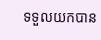ទទួលយកបាន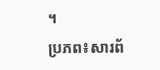។
ប្រភព៖សារព័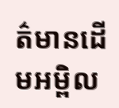ត៌មានដើមអម្ពិល